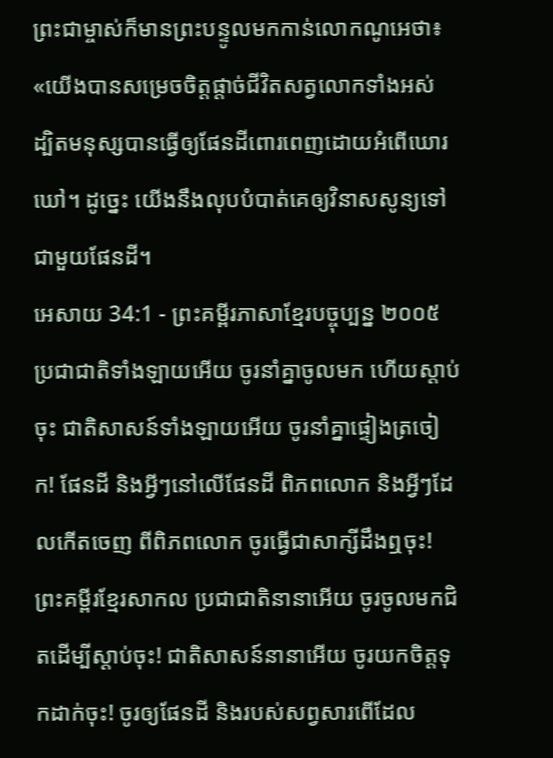ព្រះជាម្ចាស់ក៏មានព្រះបន្ទូលមកកាន់លោកណូអេថា៖ «យើងបានសម្រេចចិត្តផ្ដាច់ជីវិតសត្វលោកទាំងអស់ ដ្បិតមនុស្សបានធ្វើឲ្យផែនដីពោរពេញដោយអំពើឃោរឃៅ។ ដូច្នេះ យើងនឹងលុបបំបាត់គេឲ្យវិនាសសូន្យទៅជាមួយផែនដី។
អេសាយ 34:1 - ព្រះគម្ពីរភាសាខ្មែរបច្ចុប្បន្ន ២០០៥ ប្រជាជាតិទាំងឡាយអើយ ចូរនាំគ្នាចូលមក ហើយស្ដាប់ចុះ ជាតិសាសន៍ទាំងឡាយអើយ ចូរនាំគ្នាផ្ទៀងត្រចៀក! ផែនដី និងអ្វីៗនៅលើផែនដី ពិភពលោក និងអ្វីៗដែលកើតចេញ ពីពិភពលោក ចូរធ្វើជាសាក្សីដឹងឮចុះ! ព្រះគម្ពីរខ្មែរសាកល ប្រជាជាតិនានាអើយ ចូរចូលមកជិតដើម្បីស្ដាប់ចុះ! ជាតិសាសន៍នានាអើយ ចូរយកចិត្តទុកដាក់ចុះ! ចូរឲ្យផែនដី និងរបស់សព្វសារពើដែល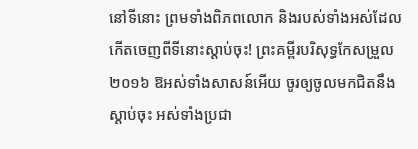នៅទីនោះ ព្រមទាំងពិភពលោក និងរបស់ទាំងអស់ដែលកើតចេញពីទីនោះស្ដាប់ចុះ! ព្រះគម្ពីរបរិសុទ្ធកែសម្រួល ២០១៦ ឱអស់ទាំងសាសន៍អើយ ចូរឲ្យចូលមកជិតនឹងស្តាប់ចុះ អស់ទាំងប្រជា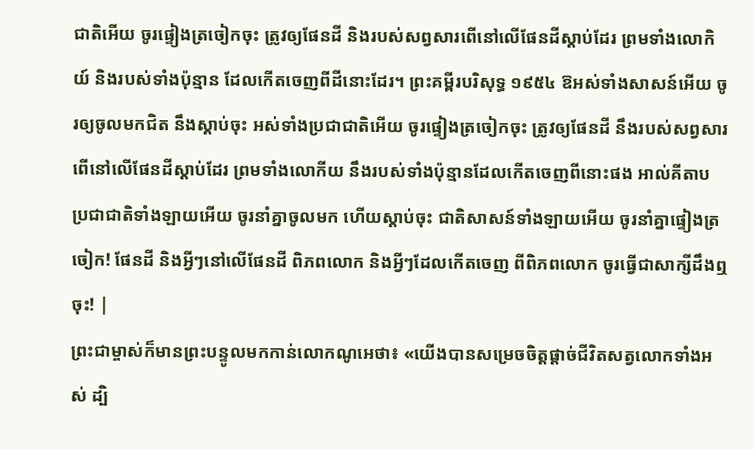ជាតិអើយ ចូរផ្ទៀងត្រចៀកចុះ ត្រូវឲ្យផែនដី និងរបស់សព្វសារពើនៅលើផែនដីស្តាប់ដែរ ព្រមទាំងលោកិយ៍ និងរបស់ទាំងប៉ុន្មាន ដែលកើតចេញពីដីនោះដែរ។ ព្រះគម្ពីរបរិសុទ្ធ ១៩៥៤ ឱអស់ទាំងសាសន៍អើយ ចូរឲ្យចូលមកជិត នឹងស្តាប់ចុះ អស់ទាំងប្រជាជាតិអើយ ចូរផ្ទៀងត្រចៀកចុះ ត្រូវឲ្យផែនដី នឹងរបស់សព្វសារពើនៅលើផែនដីស្តាប់ដែរ ព្រមទាំងលោកីយ នឹងរបស់ទាំងប៉ុន្មានដែលកើតចេញពីនោះផង អាល់គីតាប ប្រជាជាតិទាំងឡាយអើយ ចូរនាំគ្នាចូលមក ហើយស្ដាប់ចុះ ជាតិសាសន៍ទាំងឡាយអើយ ចូរនាំគ្នាផ្ទៀងត្រចៀក! ផែនដី និងអ្វីៗនៅលើផែនដី ពិភពលោក និងអ្វីៗដែលកើតចេញ ពីពិភពលោក ចូរធ្វើជាសាក្សីដឹងឮចុះ! |
ព្រះជាម្ចាស់ក៏មានព្រះបន្ទូលមកកាន់លោកណូអេថា៖ «យើងបានសម្រេចចិត្តផ្ដាច់ជីវិតសត្វលោកទាំងអស់ ដ្បិ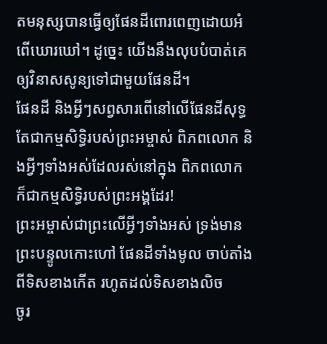តមនុស្សបានធ្វើឲ្យផែនដីពោរពេញដោយអំពើឃោរឃៅ។ ដូច្នេះ យើងនឹងលុបបំបាត់គេឲ្យវិនាសសូន្យទៅជាមួយផែនដី។
ផែនដី និងអ្វីៗសព្វសារពើនៅលើផែនដីសុទ្ធតែជាកម្មសិទ្ធិរបស់ព្រះអម្ចាស់ ពិភពលោក និងអ្វីៗទាំងអស់ដែលរស់នៅក្នុង ពិភពលោក ក៏ជាកម្មសិទ្ធិរបស់ព្រះអង្គដែរ!
ព្រះអម្ចាស់ជាព្រះលើអ្វីៗទាំងអស់ ទ្រង់មានព្រះបន្ទូលកោះហៅ ផែនដីទាំងមូល ចាប់តាំងពីទិសខាងកើត រហូតដល់ទិសខាងលិច
ចូរ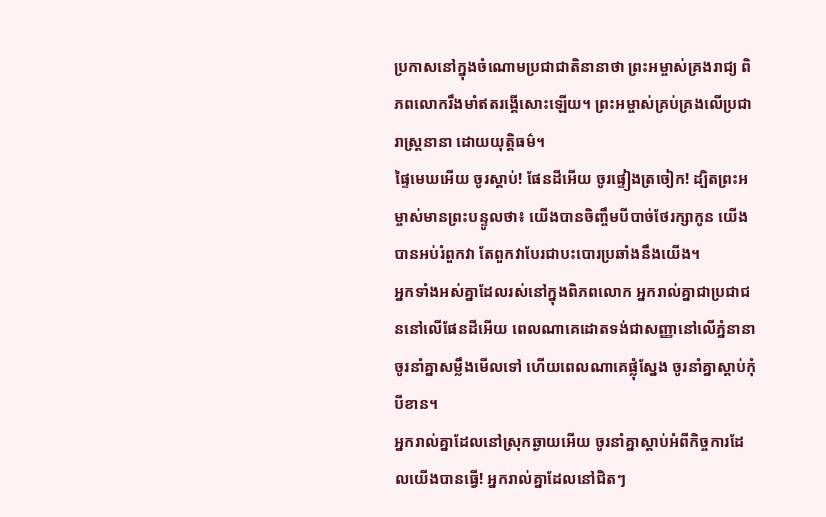ប្រកាសនៅក្នុងចំណោមប្រជាជាតិនានាថា ព្រះអម្ចាស់គ្រងរាជ្យ ពិភពលោករឹងមាំឥតរង្គើសោះឡើយ។ ព្រះអម្ចាស់គ្រប់គ្រងលើប្រជារាស្ត្រនានា ដោយយុត្តិធម៌។
ផ្ទៃមេឃអើយ ចូរស្ដាប់! ផែនដីអើយ ចូរផ្ទៀងត្រចៀក! ដ្បិតព្រះអម្ចាស់មានព្រះបន្ទូលថា៖ យើងបានចិញ្ចឹមបីបាច់ថែរក្សាកូន យើងបានអប់រំពួកវា តែពួកវាបែរជាបះបោរប្រឆាំងនឹងយើង។
អ្នកទាំងអស់គ្នាដែលរស់នៅក្នុងពិភពលោក អ្នករាល់គ្នាជាប្រជាជននៅលើផែនដីអើយ ពេលណាគេដោតទង់ជាសញ្ញានៅលើភ្នំនានា ចូរនាំគ្នាសម្លឹងមើលទៅ ហើយពេលណាគេផ្លុំស្នែង ចូរនាំគ្នាស្ដាប់កុំបីខាន។
អ្នករាល់គ្នាដែលនៅស្រុកឆ្ងាយអើយ ចូរនាំគ្នាស្ដាប់អំពីកិច្ចការដែលយើងបានធ្វើ! អ្នករាល់គ្នាដែលនៅជិតៗ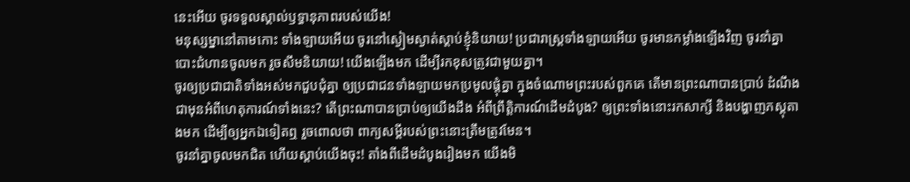នេះអើយ ចូរទទួលស្គាល់ឫទ្ធានុភាពរបស់យើង!
មនុស្សម្នានៅតាមកោះ ទាំងឡាយអើយ ចូរនៅស្ងៀមស្ងាត់ស្ដាប់ខ្ញុំនិយាយ! ប្រជារាស្ត្រទាំងឡាយអើយ ចូរមានកម្លាំងឡើងវិញ ចូរនាំគ្នាបោះជំហានចូលមក រួចសឹមនិយាយ! យើងឡើងមក ដើម្បីរកខុសត្រូវជាមួយគ្នា។
ចូរឲ្យប្រជាជាតិទាំងអស់មកជួបជុំគ្នា ឲ្យប្រជាជនទាំងឡាយមកប្រមូលផ្ដុំគ្នា ក្នុងចំណោមព្រះរបស់ពួកគេ តើមានព្រះណាបានប្រាប់ ដំណឹងជាមុនអំពីហេតុការណ៍ទាំងនេះ? តើព្រះណាបានប្រាប់ឲ្យយើងដឹង អំពីព្រឹត្តិការណ៍ដើមដំបូង? ឲ្យព្រះទាំងនោះរកសាក្សី និងបង្ហាញភស្ដុតាងមក ដើម្បីឲ្យអ្នកឯទៀតឮ រួចពោលថា ពាក្យសម្ដីរបស់ព្រះនោះត្រឹមត្រូវមែន។
ចូរនាំគ្នាចូលមកជិត ហើយស្ដាប់យើងចុះ! តាំងពីដើមដំបូងរៀងមក យើងមិ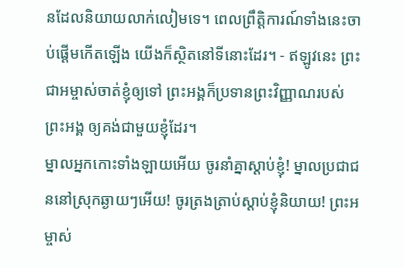នដែលនិយាយលាក់លៀមទេ។ ពេលព្រឹត្តិការណ៍ទាំងនេះចាប់ផ្ដើមកើតឡើង យើងក៏ស្ថិតនៅទីនោះដែរ។ - ឥឡូវនេះ ព្រះជាអម្ចាស់ចាត់ខ្ញុំឲ្យទៅ ព្រះអង្គក៏ប្រទានព្រះវិញ្ញាណរបស់ព្រះអង្គ ឲ្យគង់ជាមួយខ្ញុំដែរ។
ម្នាលអ្នកកោះទាំងឡាយអើយ ចូរនាំគ្នាស្ដាប់ខ្ញុំ! ម្នាលប្រជាជននៅស្រុកឆ្ងាយៗអើយ! ចូរត្រងត្រាប់ស្ដាប់ខ្ញុំនិយាយ! ព្រះអម្ចាស់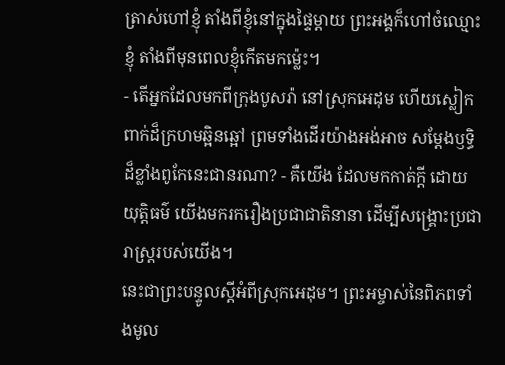ត្រាស់ហៅខ្ញុំ តាំងពីខ្ញុំនៅក្នុងផ្ទៃម្ដាយ ព្រះអង្គក៏ហៅចំឈ្មោះខ្ញុំ តាំងពីមុនពេលខ្ញុំកើតមកម៉្លេះ។
- តើអ្នកដែលមកពីក្រុងបូសរ៉ា នៅស្រុកអេដុម ហើយស្លៀកពាក់ដ៏ក្រហមឆ្អិនឆ្អៅ ព្រមទាំងដើរយ៉ាងអង់អាច សម្តែងឫទ្ធិដ៏ខ្លាំងពូកែនេះជានរណា? - គឺយើង ដែលមកកាត់ក្ដី ដោយយុត្តិធម៌ យើងមករករឿងប្រជាជាតិនានា ដើម្បីសង្គ្រោះប្រជារាស្ត្ររបស់យើង។
នេះជាព្រះបន្ទូលស្ដីអំពីស្រុកអេដុម។ ព្រះអម្ចាស់នៃពិភពទាំងមូល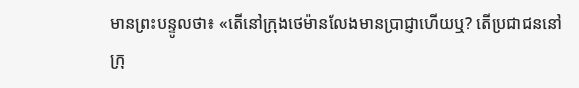មានព្រះបន្ទូលថា៖ «តើនៅក្រុងថេម៉ានលែងមានប្រាជ្ញាហើយឬ? តើប្រជាជននៅក្រុ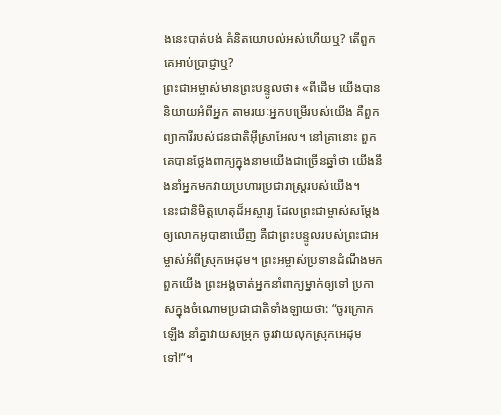ងនេះបាត់បង់ គំនិតយោបល់អស់ហើយឬ? តើពួកគេអាប់ប្រាជ្ញាឬ?
ព្រះជាអម្ចាស់មានព្រះបន្ទូលថា៖ «ពីដើម យើងបាននិយាយអំពីអ្នក តាមរយៈអ្នកបម្រើរបស់យើង គឺពួកព្យាការីរបស់ជនជាតិអ៊ីស្រាអែល។ នៅគ្រានោះ ពួកគេបានថ្លែងពាក្យក្នុងនាមយើងជាច្រើនឆ្នាំថា យើងនឹងនាំអ្នកមកវាយប្រហារប្រជារាស្ត្ររបស់យើង។
នេះជានិមិត្តហេតុដ៏អស្ចារ្យ ដែលព្រះជាម្ចាស់សម្តែងឲ្យលោកអូបាឌាឃើញ គឺជាព្រះបន្ទូលរបស់ព្រះជាអម្ចាស់អំពីស្រុកអេដុម។ ព្រះអម្ចាស់ប្រទានដំណឹងមកពួកយើង ព្រះអង្គចាត់អ្នកនាំពាក្យម្នាក់ឲ្យទៅ ប្រកាសក្នុងចំណោមប្រជាជាតិទាំងឡាយថា: “ចូរក្រោកឡើង នាំគ្នាវាយសម្រុក ចូរវាយលុកស្រុកអេដុមទៅ!”។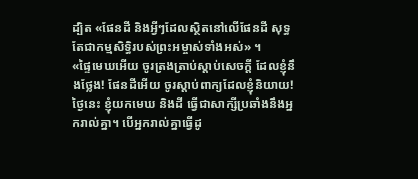ដ្បិត «ផែនដី និងអ្វីៗដែលស្ថិតនៅលើផែនដី សុទ្ធតែជាកម្មសិទ្ធិរបស់ព្រះអម្ចាស់ទាំងអស់» ។
«ផ្ទៃមេឃអើយ ចូរត្រងត្រាប់ស្ដាប់សេចក្ដី ដែលខ្ញុំនឹងថ្លែង! ផែនដីអើយ ចូរស្ដាប់ពាក្យដែលខ្ញុំនិយាយ!
ថ្ងៃនេះ ខ្ញុំយកមេឃ និងដី ធ្វើជាសាក្សីប្រឆាំងនឹងអ្នករាល់គ្នា។ បើអ្នករាល់គ្នាធ្វើដូ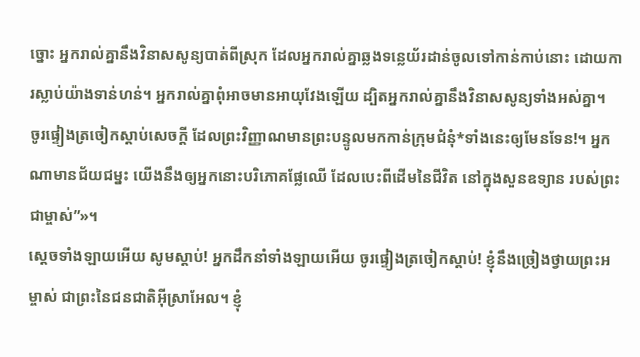ច្នោះ អ្នករាល់គ្នានឹងវិនាសសូន្យបាត់ពីស្រុក ដែលអ្នករាល់គ្នាឆ្លងទន្លេយ័រដាន់ចូលទៅកាន់កាប់នោះ ដោយការស្លាប់យ៉ាងទាន់ហន់។ អ្នករាល់គ្នាពុំអាចមានអាយុវែងឡើយ ដ្បិតអ្នករាល់គ្នានឹងវិនាសសូន្យទាំងអស់គ្នា។
ចូរផ្ទៀងត្រចៀកស្ដាប់សេចក្ដី ដែលព្រះវិញ្ញាណមានព្រះបន្ទូលមកកាន់ក្រុមជំនុំ*ទាំងនេះឲ្យមែនទែន!។ អ្នកណាមានជ័យជម្នះ យើងនឹងឲ្យអ្នកនោះបរិភោគផ្លែឈើ ដែលបេះពីដើមនៃជីវិត នៅក្នុងសួនឧទ្យាន របស់ព្រះជាម្ចាស់”»។
ស្ដេចទាំងឡាយអើយ សូមស្ដាប់! អ្នកដឹកនាំទាំងឡាយអើយ ចូរផ្ទៀងត្រចៀកស្ដាប់! ខ្ញុំនឹងច្រៀងថ្វាយព្រះអម្ចាស់ ជាព្រះនៃជនជាតិអ៊ីស្រាអែល។ ខ្ញុំ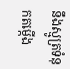នឹងស្មូត្រទំនុកតម្កើង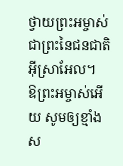ថ្វាយព្រះអម្ចាស់ ជាព្រះនៃជនជាតិអ៊ីស្រាអែល។
ឱព្រះអម្ចាស់អើយ សូមឲ្យខ្មាំងស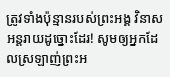ត្រូវទាំងប៉ុន្មានរបស់ព្រះអង្គ វិនាសអន្តរាយដូច្នោះដែរ! សូមឲ្យអ្នកដែលស្រឡាញ់ព្រះអ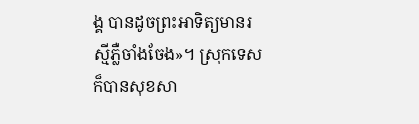ង្គ បានដូចព្រះអាទិត្យមានរស្មីភ្លឺចាំងចែង»។ ស្រុកទេសក៏បានសុខសា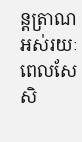ន្តត្រាណ អស់រយៈពេលសែសិ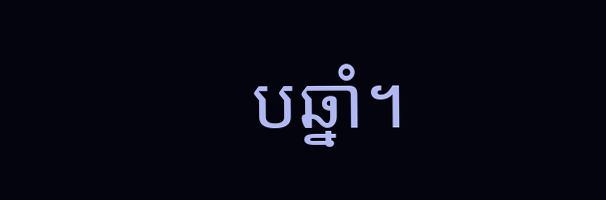បឆ្នាំ។